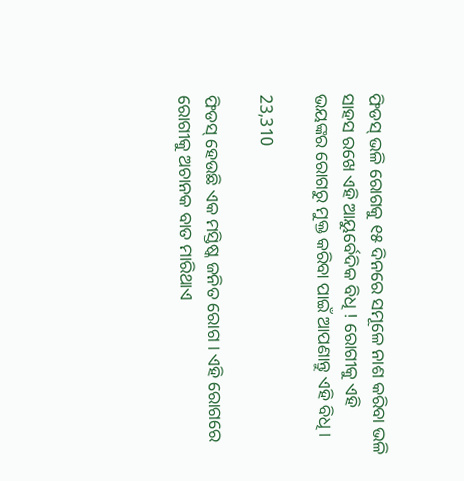ଫିଡସ୍ ଭଳି ରୋଗକୁ ୧୫ ଦିନରେ ସମୂଳେ ନାଶ କରିବା ଭଳି ସାହସ ରଖେ ଏହି ଆୟୁର୍ବେଦିକ ବିଧି ! ରୋଗୀକୁ ଏହି ଭୟଙ୍କର ରୋଗରୁ ମୁକ୍ତ କରିବା ପାଇଁ ଆପଣାନ୍ତୁ ଏହି ବିଧି ।

23,310

ଫିଡସ୍ ହେଉଛି ଏକ ମସ୍ତିଷ୍କ ଜନିତ ରୋଗ । ଏହି ରୋଗରେ ରୋଗୀକୁ ଅଚାନକ ବାତ ମାରିଥାଏ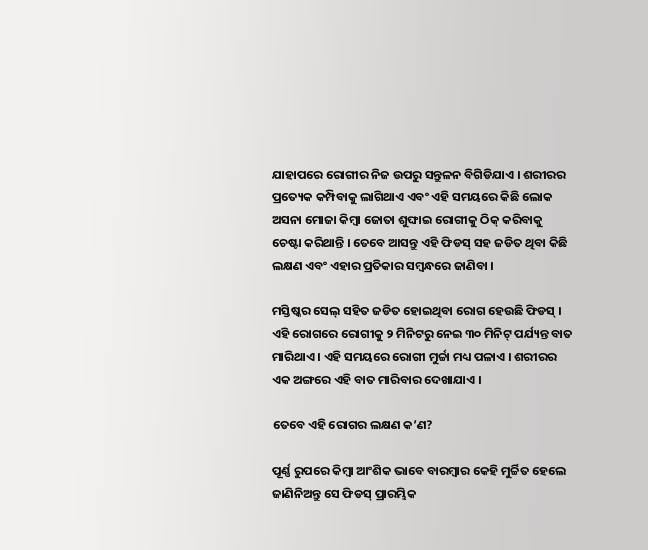ଯାହାପରେ ରୋଗୀର ନିଜ ଉପରୁ ସନ୍ତୁଳନ ବିଗିଡିଯାଏ । ଶରୀରର ପ୍ରତ୍ୟେକ କମ୍ପିବାକୁ ଲାଗିଥାଏ ଏବଂ ଏହି ସମୟରେ କିଛି ଲୋକ ଅସନା ମୋଜା କିମ୍ବା ଜୋତା ଶୁଙ୍ଘାଇ ରୋଗୀକୁ ଠିକ୍ କରିବାକୁ ଚେଷ୍ଟା କରିଥାନ୍ତି । ତେବେ ଆସନ୍ତୁ ଏହି ଫିଡସ୍ ସହ ଜଡିତ ଥିବା କିଛି ଲକ୍ଷଣ ଏବଂ ଏହାର ପ୍ରତିକାର ସମ୍ବନ୍ଧରେ ଜାଣିବା ।

ମସ୍ତିଷ୍କର ସେଲ୍ ସହିତ ଜଡିତ ହୋଇଥିବା ରୋଗ ହେଉଛି ଫିଡସ୍ । ଏହି ରୋଗରେ ରୋଗୀକୁ ୨ ମିନିଟରୁ ନେଇ ୩୦ ମିନିଟ୍ ପର୍ଯ୍ୟନ୍ତ ବାତ ମାରିଥାଏ । ଏହି ସମୟରେ ରୋଗୀ ମୁର୍ଚ୍ଚା ମଧ୍ୟ ପଳାଏ । ଶରୀରର ଏକ ଅଙ୍ଗରେ ଏହି ବାତ ମାରିବାର ଦେଖାଯାଏ ।

ତେବେ ଏହି ରୋଗର ଲକ୍ଷଣ କ’ଣ?

ପୂର୍ଣ୍ଣ ରୁପରେ କିମ୍ବା ଆଂଶିକ ଭାବେ ବାରମ୍ବାର କେହି ମୁର୍ଚ୍ଚିତ ହେଲେ ଜାଣିନିଅନ୍ତୁ ସେ ଫିଡସ୍ ପ୍ରାରମ୍ଭିକ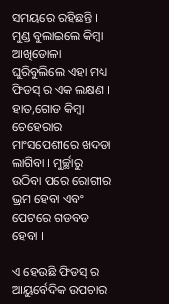ସମୟରେ ରହିଛନ୍ତି । ମୁଣ୍ଡ ବୁଲାଇଲେ କିମ୍ବା ଆଖିଡୋଳା ଘୁରିବୁଲିଲେ ଏହା ମଧ୍ୟ ଫିଡସ୍ ର ଏକ ଲକ୍ଷଣ । ହାତ,ଗୋଡ କିମ୍ବା ଚେହେରାର ମାଂସପେଶୀରେ ଖଦଡା ଲାଗିବା । ମୁର୍ଚ୍ଛାରୁ ଉଠିବା ପରେ ରୋଗୀର ଭ୍ରମ ହେବା ଏବଂ ପେଟରେ ଗଡବଡ ହେବା ।

ଏ ହେଉଛି ଫିଡସ୍ ର ଆୟୁର୍ବେଦିକ ଉପଚାର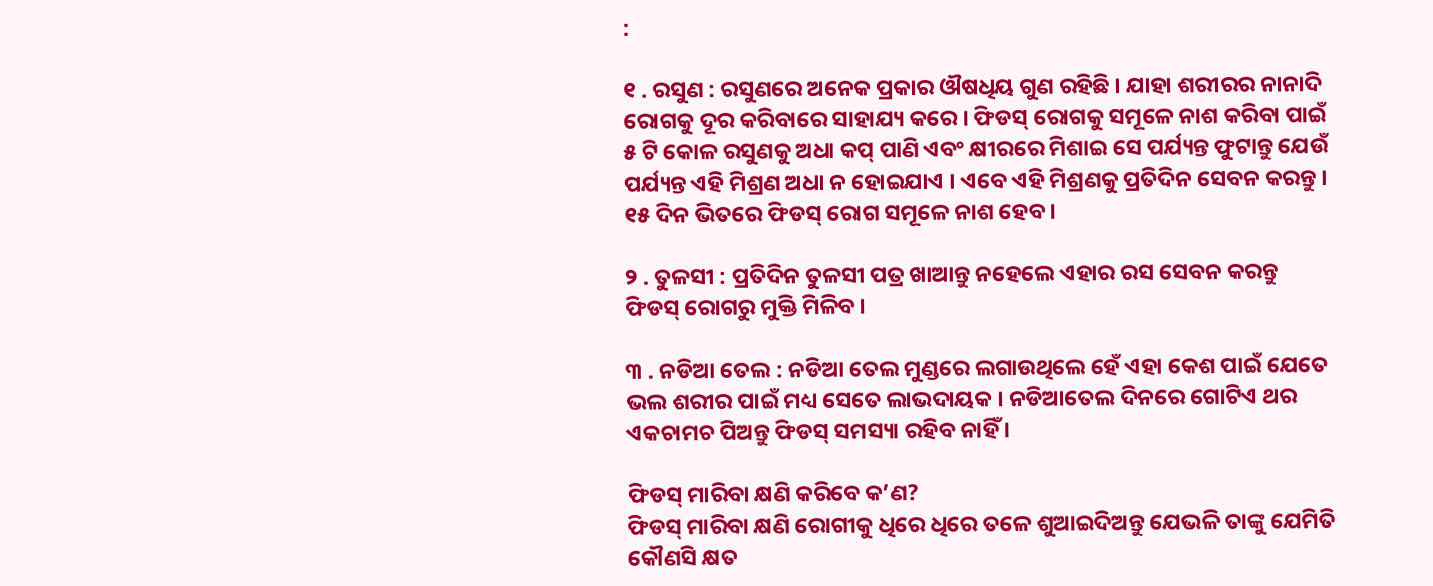:

୧ . ରସୁଣ : ରସୁଣରେ ଅନେକ ପ୍ରକାର ଔଷଧିୟ ଗୁଣ ରହିଛି । ଯାହା ଶରୀରର ନାନାଦି ରୋଗକୁ ଦୂର କରିବାରେ ସାହାଯ୍ୟ କରେ । ଫିଡସ୍ ରୋଗକୁ ସମୂଳେ ନାଶ କରିବା ପାଇଁ ୫ ଟି କୋଳ ରସୁଣକୁ ଅଧା କପ୍ ପାଣି ଏବଂ କ୍ଷୀରରେ ମିଶାଇ ସେ ପର୍ଯ୍ୟନ୍ତ ଫୁଟାନ୍ତୁ ଯେଉଁ ପର୍ଯ୍ୟନ୍ତ ଏହି ମିଶ୍ରଣ ଅଧା ନ ହୋଇଯାଏ । ଏବେ ଏହି ମିଶ୍ରଣକୁ ପ୍ରତିଦିନ ସେବନ କରନ୍ତୁ । ୧୫ ଦିନ ଭିତରେ ଫିଡସ୍ ରୋଗ ସମୂଳେ ନାଶ ହେବ ।

୨ . ତୁଳସୀ : ପ୍ରତିଦିନ ତୁଳସୀ ପତ୍ର ଖାଆନ୍ତୁ ନହେଲେ ଏହାର ରସ ସେବନ କରନ୍ତୁ ଫିଡସ୍ ରୋଗରୁ ମୁକ୍ତି ମିଳିବ ।

୩ . ନଡିଆ ତେଲ : ନଡିଆ ତେଲ ମୁଣ୍ଡରେ ଲଗାଉଥିଲେ ହେଁ ଏହା କେଶ ପାଇଁ ଯେତେ ଭଲ ଶରୀର ପାଇଁ ମଧ୍ୟ ସେତେ ଲାଭଦାୟକ । ନଡିଆତେଲ ଦିନରେ ଗୋଟିଏ ଥର ଏକଚାମଚ ପିଅନ୍ତୁ ଫିଡସ୍ ସମସ୍ୟା ରହିବ ନାହିଁ ।

ଫିଡସ୍ ମାରିବା କ୍ଷଣି କରିବେ କ’ଣ?
ଫିଡସ୍ ମାରିବା କ୍ଷଣି ରୋଗୀକୁ ଧିରେ ଧିରେ ତଳେ ଶୁଆଇଦିଅନ୍ତୁ ଯେଭଳି ତାଙ୍କୁ ଯେମିତି କୌଣସି କ୍ଷତ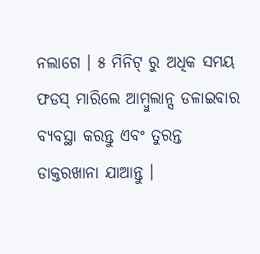ନଲାଗେ । ୫ ମିନିଟ୍ ରୁ ଅଧିକ ସମୟ ଫଡସ୍ ମାରିଲେ ଆମ୍ବୁଲାନ୍ସ ଡଳାଇବାର ବ୍ୟବସ୍ଥା କରନ୍ତୁ ଏବଂ ତୁରନ୍ତ ଡାକ୍ତରଖାନା ଯାଆନ୍ତୁ ।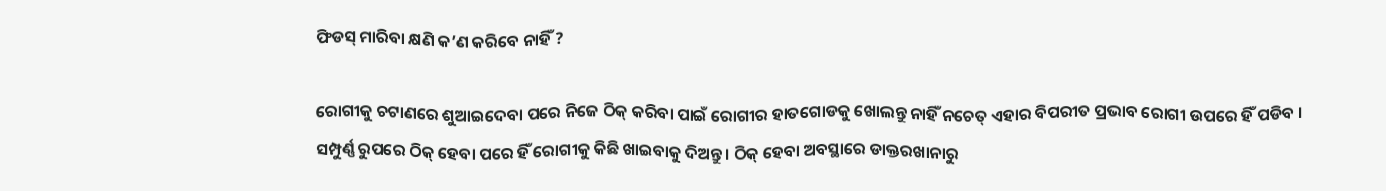ଫିଡସ୍ ମାରିବା କ୍ଷଣି କ’ଣ କରିବେ ନାହିଁ ?

ରୋଗୀକୁ ଚଟାଣରେ ଶୁଆଇଦେବା ପରେ ନିଜେ ଠିକ୍ କରିବା ପାଇଁ ରୋଗୀର ହାତଗୋଡକୁ ଖୋଲନ୍ତୁ ନାହିଁ ନଚେତ୍ ଏହାର ବିପରୀତ ପ୍ରଭାବ ରୋଗୀ ଉପରେ ହିଁ ପଡିବ । ସମ୍ପୁର୍ଣ୍ଣ ରୁପରେ ଠିକ୍ ହେବା ପରେ ହିଁ ରୋଗୀକୁ କିଛି ଖାଇବାକୁ ଦିଅନ୍ତୁ । ଠିକ୍ ହେବା ଅବସ୍ଥାରେ ଡାକ୍ତରଖାନାରୁ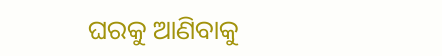ଘରକୁ ଆଣିବାକୁ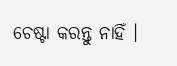ଚେଷ୍ଟା କରନ୍ତୁ ନାହିଁ ।